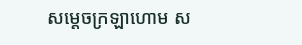សម្ដេចក្រឡាហោម ស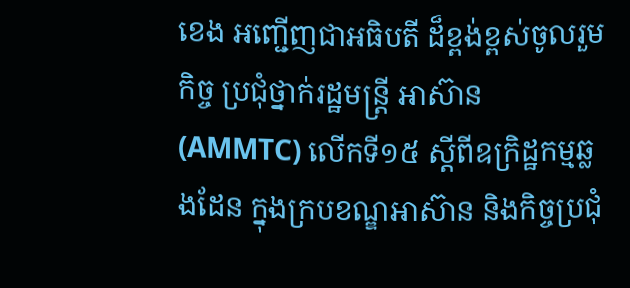ខេង អញ្ជើញជាអធិបតី ដ៏ខ្ពង់ខ្ពស់ចូលរួមកិច្ច ប្រជុំថ្នាក់រដ្ឋមន្ត្រី អាស៊ាន (AMMTC) លើកទី១៥ ស្តីពីឧក្រិដ្ឋកម្មឆ្លងដែន ក្នុងក្របខណ្ឌអាស៊ាន និងកិច្ចប្រជុំ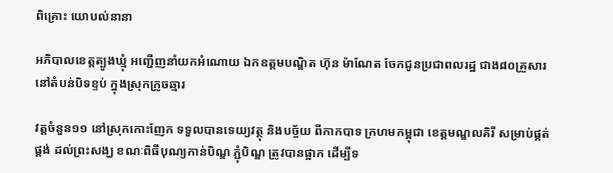ពិគ្រោះ យោបល់នានា

អភិបាលខេត្តត្បូងឃ្មុំ អញ្ជើញនាំយកអំណោយ ឯកឧត្តមបណ្ឌិត ហ៊ុន ម៉ាណែត ចែកជូនប្រជាពលរដ្ឋ ជាង៨០គ្រួសារ នៅតំបន់បិទខ្ទប់ ក្នុងស្រុកក្រូចឆ្មារ

វត្តចំនួន១១ នៅស្រុកកោះញែក ទទួលបានទេយ្យវត្ថុ និងបច្ច័យ ពីកាកបាទ ក្រហមកម្ពុជា ខេត្តមណ្ឌលគិរី សម្រាប់ផ្គត់ផ្គង់ ដល់ព្រះសង្ឃ ខណៈពិធីបុណ្យកាន់បិណ្ឌ ភ្ជុំបិណ្ឌ ត្រូវបានផ្អាក ដើម្បីទ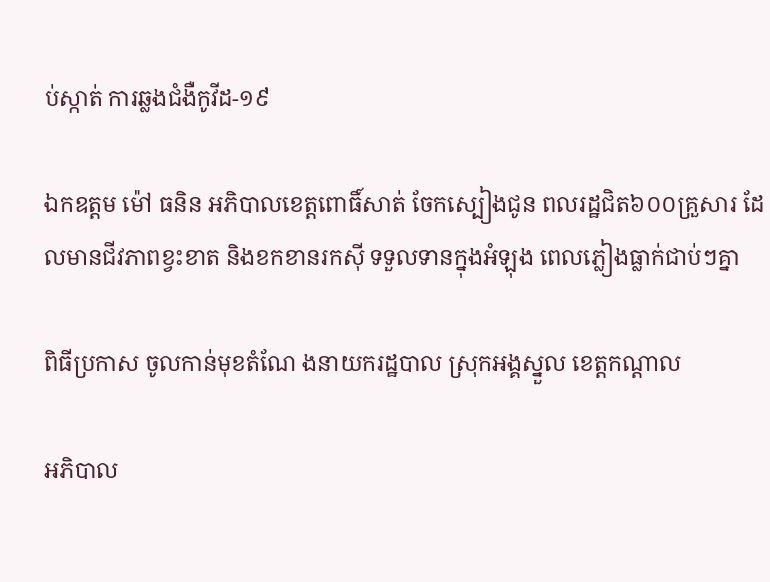ប់ស្កាត់ ការឆ្លងជំងឺកូវីដ-១៩

ឯកឧត្តម ម៉ៅ ធនិន អភិបាលខេត្តពោធិ៍សាត់ ចែកស្បៀងជូន ពលរដ្ឋជិត៦០០គ្រួសារ ដែលមានជីវភាពខ្វះខាត និងខកខានរកស៊ី ទទួលទានក្នុងអំឡុង ពេលភ្លៀងធ្លាក់ជាប់ៗគ្នា

ពិធីប្រកាស ចូលកាន់មុខតំណែ ងនាយករដ្ឋបាល ស្រុកអង្គស្នួល ខេត្តកណ្តាល

អភិបាល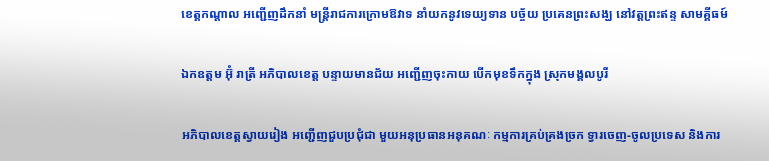ខេត្តកណ្ដាល អញ្ជើញដឹកនាំ មន្ត្រីរាជការក្រោមឱវាទ នាំយកនូវទេយ្យទាន បច្ច័យ ប្រគេនព្រះសង្ឃ នៅវត្តព្រះឥន្ទ សាមគ្គីធម៍

ឯកឧត្តម អ៊ុំ រាត្រី អភិបាលខេត្ត បន្ទាយមានជ័យ អញ្ជើញចុះកាយ បើកមុខទឹកក្នុង ស្រុកមង្គលបូរី

អភិបាលខេត្តស្វាយរៀង អញ្ជើញជួបប្រជុំជា មួយអនុប្រធានអនុគណៈ កម្មការគ្រប់គ្រងច្រក ទ្វារចេញ-ចូលប្រទេស និងការ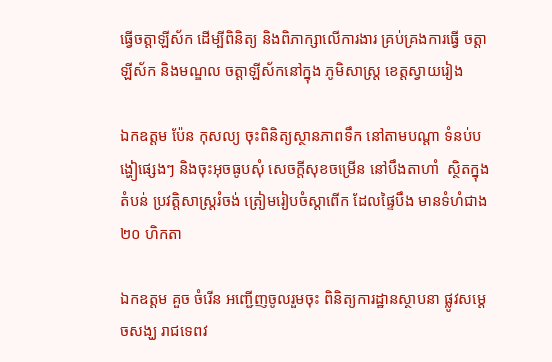ធ្វើចត្តាឡីស័ក ដើម្បីពិនិត្យ និងពិភាក្សាលើការងារ គ្រប់គ្រងការធ្វើ ចត្តាឡីស័ក និងមណ្ឌល ចត្តាឡីស័កនៅក្នុង ភូមិសាស្ត្រ ខេត្តស្វាយរៀង

ឯកឧត្ដម ប៉ែន កុសល្យ ចុះពិនិត្យស្ថានភាពទឹក នៅតាមបណ្ដា ទំនប់បង្ហៀផ្សេងៗ និងចុះអុចធូបសុំ សេចក្ដីសុខចម្រើន នៅបឹងតាហាំ  ស្ថិតក្នុងតំបន់ ប្រវត្តិសាស្ត្ររំចង់ ត្រៀមរៀបចំស្ដាពើក ដែលផ្ទៃបឹង មានទំហំជាង២០ ហិកតា

ឯកឧត្តម គួច ចំរើន អញ្ជើញចូលរួមចុះ ពិនិត្យការដ្ឋានស្ថាបនា ផ្លូវសម្តេចសង្ឃ រាជទេពវ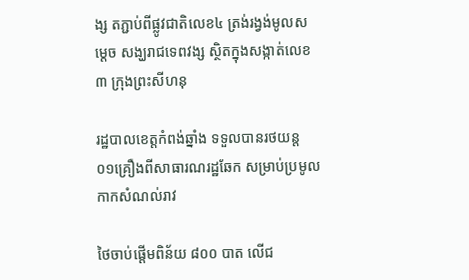ង្ស តភ្ជាប់ពីផ្លូវជាតិលេខ៤ ត្រង់រង្វង់មូលសម្តេច សង្ឃរាជទេពវង្ស ស្ថិតក្នុងសង្កាត់លេខ៣ ក្រុងព្រះសីហនុ

រដ្ឋបាលខេត្តកំពង់ឆ្នាំង ទទួលបានរថយន្ត ០១គ្រឿងពីសាធារណរដ្ឋឆែក សម្រាប់ប្រមូល កាកសំណល់រាវ

ថៃចាប់ផ្តើមពិន័យ ៨០០ បាត លើជ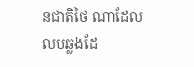នជាតិថៃ ណាដែលលបឆ្លងដែ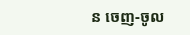ន ចេញ-ចូល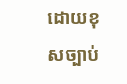ដោយខុសច្បាប់